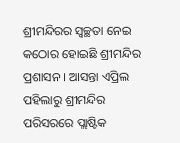ଶ୍ରୀମନ୍ଦିରର ସ୍ୱଚ୍ଛତା ନେଇ କଠୋର ହୋଇଛି ଶ୍ରୀମନ୍ଦିର ପ୍ରଶାସନ । ଆସନ୍ତା ଏପ୍ରିଲ ପହିଲାରୁ ଶ୍ରୀମନ୍ଦିର ପରିସରରେ ପ୍ଲାଷ୍ଟିକ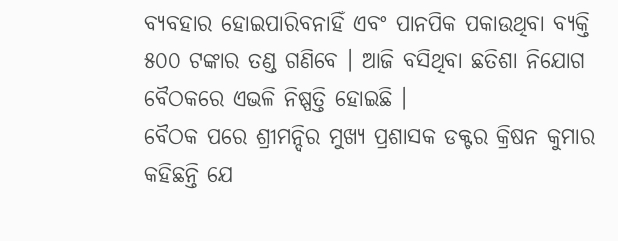ବ୍ୟବହାର ହୋଇପାରିବନାହିଁ ଏବଂ ପାନପିକ ପକାଉଥିବା ବ୍ୟକ୍ତି ୫୦୦ ଟଙ୍କାର ତଣ୍ଡ ଗଣିବେ । ଆଜି ବସିଥିବା ଛତିଶା ନିଯୋଗ ବୈଠକରେ ଏଭଳି ନିଷ୍ପତ୍ତି ହୋଇଛି ।
ବୈଠକ ପରେ ଶ୍ରୀମନ୍ଦିର ମୁଖ୍ୟ ପ୍ରଶାସକ ଡକ୍ଟର କ୍ରିଷନ କୁମାର କହିଛନ୍ତି ଯେ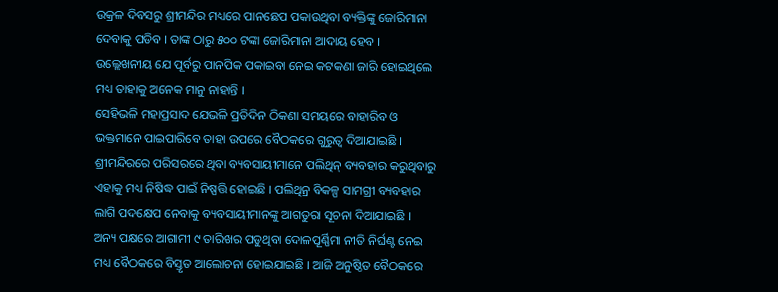ଉକ୍ରଳ ଦିବସରୁ ଶ୍ରୀମନ୍ଦିର ମଧ୍ୟରେ ପାନଛେପ ପକାଉଥିବା ବ୍ୟକ୍ତିଙ୍କୁ ଜୋରିମାନା ଦେବାକୁ ପଡିବ । ତାଙ୍କ ଠାରୁ ୫୦୦ ଟଙ୍କା ଜୋରିମାନା ଆଦାୟ ହେବ । ଉଲ୍ଲେଖନୀୟ ଯେ ପୂର୍ବରୁ ପାନପିକ ପକାଇବା ନେଇ କଟକଣା ଜାରି ହୋଇଥିଲେ ମଧ୍ୟ ତାହାକୁ ଅନେକ ମାନୁ ନାହାନ୍ତି ।
ସେହିଭଳି ମହାପ୍ରସାଦ ଯେଭଳି ପ୍ରତିଦିନ ଠିକଣା ସମୟରେ ବାହାରିବ ଓ ଭକ୍ତମାନେ ପାଇପାରିବେ ତାହା ଉପରେ ବୈଠକରେ ଗୁରୁତ୍ୱ ଦିଆଯାଇଛି । ଶ୍ରୀମନ୍ଦିରରେ ପରିସରରେ ଥିବା ବ୍ୟବସାୟୀମାନେ ପଲିଥିନ୍ ବ୍ୟବହାର କରୁଥିବାରୁ ଏହାକୁ ମଧ୍ୟ ନିଷିଦ୍ଧ ପାଇଁ ନିଷ୍ପତ୍ତି ହୋଇଛି । ପଲିଥିନ୍ର ବିକଳ୍ପ ସାମଗ୍ରୀ ବ୍ୟବହାର ଲାଗି ପଦକ୍ଷେପ ନେବାକୁ ବ୍ୟବସାୟୀମାନଙ୍କୁ ଆଗତୁରା ସୂଚନା ଦିଆଯାଇଛି ।
ଅନ୍ୟ ପକ୍ଷରେ ଆଗାମୀ ୯ ତାରିଖର ପଡୁଥିବା ଦୋଳପୂର୍ଣ୍ଣିମା ନୀତି ନିର୍ଘଣ୍ଟ ନେଇ ମଧ୍ୟ ବୈଠକରେ ବିସ୍ତୃତ ଆଲୋଚନା ହୋଇଯାଇଛି । ଆଜି ଅନୁଷ୍ଠିତ ବୈଠକରେ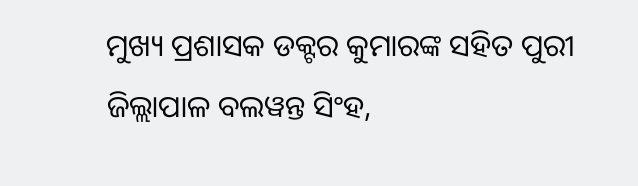ମୁଖ୍ୟ ପ୍ରଶାସକ ଡକ୍ଟର କୁମାରଙ୍କ ସହିତ ପୁରୀ ଜିଲ୍ଲାପାଳ ବଲୱନ୍ତ ସିଂହ,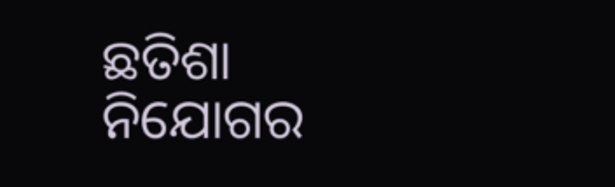ଛତିଶା ନିଯୋଗର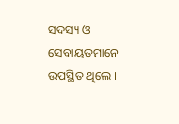ସଦସ୍ୟ ଓ ସେବାୟତମାନେ ଉପସ୍ଥିତ ଥିଲେ ।